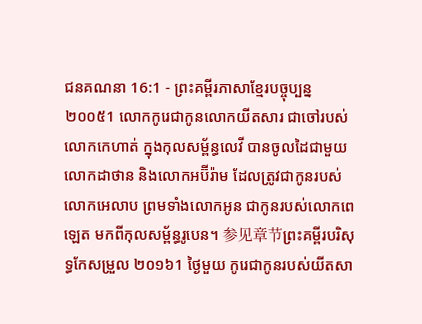ជនគណនា 16:1 - ព្រះគម្ពីរភាសាខ្មែរបច្ចុប្បន្ន ២០០៥1 លោកកូរេជាកូនលោកយីតសារ ជាចៅរបស់លោកកេហាត់ ក្នុងកុលសម្ព័ន្ធលេវី បានចូលដៃជាមួយលោកដាថាន និងលោកអប៊ីរ៉ាម ដែលត្រូវជាកូនរបស់លោកអេលាប ព្រមទាំងលោកអូន ជាកូនរបស់លោកពេឡេត មកពីកុលសម្ព័ន្ធរូបេន។ 参见章节ព្រះគម្ពីរបរិសុទ្ធកែសម្រួល ២០១៦1 ថ្ងៃមួយ កូរេជាកូនរបស់យីតសា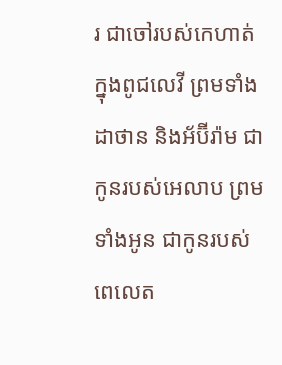រ ជាចៅរបស់កេហាត់ ក្នុងពូជលេវី ព្រមទាំងដាថាន និងអ័ប៊ីរ៉ាម ជាកូនរបស់អេលាប ព្រមទាំងអូន ជាកូនរបស់ពេលេត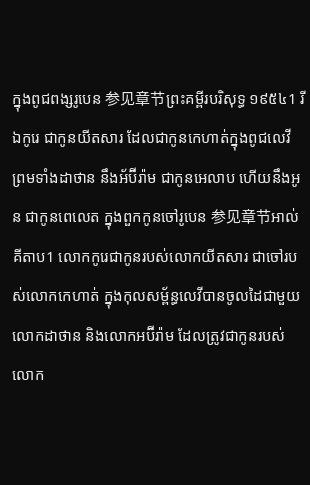ក្នុងពូជពង្សរូបេន 参见章节ព្រះគម្ពីរបរិសុទ្ធ ១៩៥៤1 រីឯកូរេ ជាកូនយីតសារ ដែលជាកូនកេហាត់ក្នុងពូជលេវី ព្រមទាំងដាថាន នឹងអ័ប៊ីរ៉ាម ជាកូនអេលាប ហើយនឹងអូន ជាកូនពេលេត ក្នុងពួកកូនចៅរូបេន 参见章节អាល់គីតាប1 លោកកូរេជាកូនរបស់លោកយីតសារ ជាចៅរបស់លោកកេហាត់ ក្នុងកុលសម្ព័ន្ធលេវីបានចូលដៃជាមួយលោកដាថាន និងលោកអប៊ីរ៉ាម ដែលត្រូវជាកូនរបស់លោក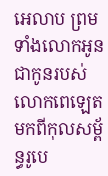អេលាប ព្រមទាំងលោកអូនជាកូនរបស់លោកពេឡេត មកពីកុលសម្ព័ន្ធរូបេ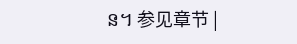ន។ 参见章节 |